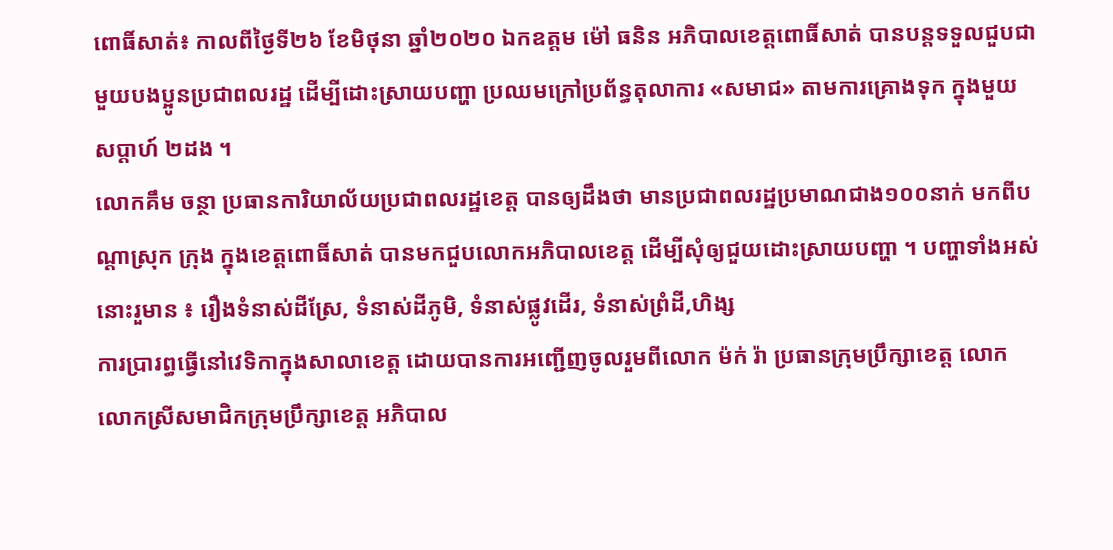ពោធិ៍សាត់៖ កាលពីថ្ងៃទី២៦ ខែមិថុនា ឆ្នាំ២០២០ ឯកឧត្តម ម៉ៅ ធនិន អភិបាលខេត្តពោធិ៍សាត់ បានបន្តទទួលជួបជាមួយបងប្អូនប្រជាពលរដ្ឋ ដើម្បីដោះស្រាយបញ្ហា ប្រឈមក្រៅប្រព័ន្ធតុលាការ «សមាជ» តាមការគ្រោងទុក ក្នុងមួយសប្ដាហ៍ ២ដង ។
លោកគឹម ចន្ថា ប្រធានការិយាល័យប្រជាពលរដ្ឋខេត្ត បានឲ្យដឹងថា មានប្រជាពលរដ្ឋប្រមាណជាង១០០នាក់ មកពីបណ្តាស្រុក ក្រុង ក្នុងខេត្តពោធិ៍សាត់ បានមកជួបលោកអភិបាលខេត្ត ដើម្បីសុំឲ្យជួយដោះស្រាយបញ្ហា ។ បញ្ហាទាំងអស់នោះរួមាន ៖ រឿងទំនាស់ដីស្រែ, ទំនាស់ដីភូមិ, ទំនាស់ផ្លូវដើរ, ទំនាស់ព្រំដី,ហិង្ស
ការប្រារព្ធធ្វើនៅវេទិកាក្នុងសាលាខេត្ត ដោយបានការអញ្ជើញចូលរួមពីលោក ម៉ក់ រ៉ា ប្រធានក្រុមប្រឹក្សាខេត្ត លោក លោកស្រីសមាជិកក្រុមប្រឹក្សាខេត្ត អភិបាល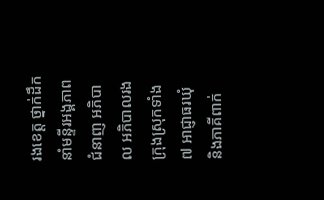រងខេត្ត ថ្នាក់ដឹកនាំមន្ទីរអង្គភាពជំនាញ អភិបាល អភិបាលរងក្រុងស្រុកទាំង៧ អាជ្ញាធរឃុំ និងភាគីពាក់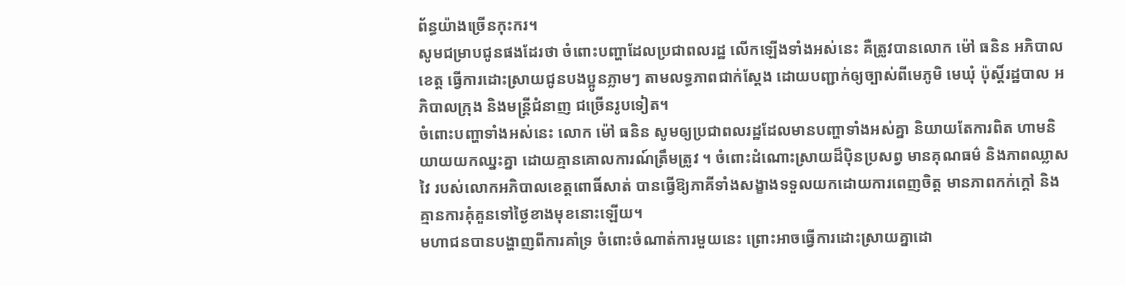ព័ន្ធយ៉ាងច្រើនកុះករ។
សូមជម្រាបជូនផងដែរថា ចំពោះបញ្ហាដែលប្រជាពលរដ្ឋ លើកឡើងទាំងអស់នេះ គឺត្រូវបានលោក ម៉ៅ ធនិន អភិបាលខេត្ត ធ្វើការដោះស្រាយជូនបងប្អូនភ្លាមៗ តាមលទ្ធភាពជាក់ស្តែង ដោយបញ្ជាក់ឲ្យច្បាស់ពីមេភូមិ មេឃុំ ប៉ុស្តិ៍រដ្ឋបាល អភិបាលក្រុង និងមន្រ្តីជំនាញ ជច្រើនរូបទៀត។
ចំពោះបញ្ហាទាំងអស់នេះ លោក ម៉ៅ ធនិន សូមឲ្យប្រជាពលរដ្ឋដែលមានបញ្ហាទាំងអស់គ្នា និយាយតែការពិត ហាមនិយាយយកឈ្នះគ្នា ដោយគ្មានគោលការណ៍ត្រឹមត្រូវ ។ ចំពោះដំណោះស្រាយដ៏ប៉ិនប្រសព្វ មានគុណធម៌ និងភាពឈ្លាសវៃ របស់លោកអភិបាលខេត្តពោធិ៍សាត់ បានធ្វើឱ្យភាគីទាំងសង្ខាងទទួលយកដោយការពេញចិត្ត មានភាពកក់ក្ដៅ និងគ្មានការគុំគួនទៅថ្ងៃខាងមុខនោះឡើយ។
មហាជនបានបង្ហាញពីការគាំទ្រ ចំពោះចំណាត់ការមួយនេះ ព្រោះអាចធ្វើការដោះស្រាយគ្នាដោ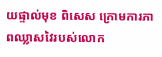យផ្ទាល់មុខ ពិសេស ក្រោមការភាពឈ្លាសវៃរបស់លោក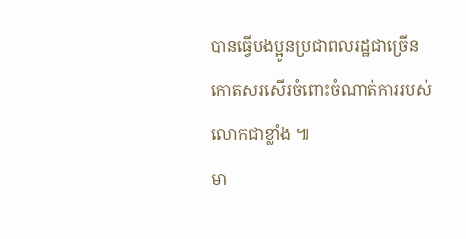បានធ្វើបងប្អូនប្រជាពលរដ្ឋជាច្រើន កោតសរសើរចំពោះចំណាត់ការរបស់លោកជាខ្លាំង ៕
មា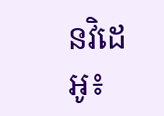នវិដេអូ៖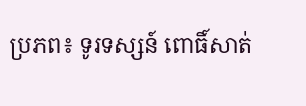ប្រភព៖ ទូរទស្សន៍ ពោធិ៍សាត់